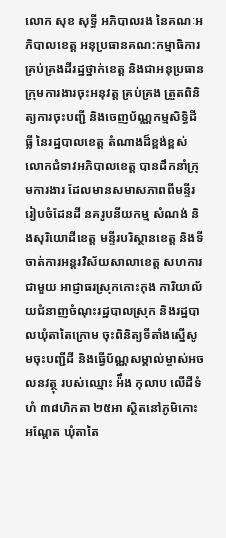លោក សុខ សុទ្ធី អភិបាលរង នៃគណៈអភិបាលខេត្ត អនុប្រធានគណ:កម្មាធិការគ្រប់គ្រងដីរដ្ឋថ្នាក់ខេត្ត និងជាអនុប្រធានក្រុមការងារចុះអនុវត្ត គ្រប់គ្រង ត្រួតពិនិត្យការចុះបញ្ជី និងចេញប័ណ្ណកម្មសិទ្ធិដីធ្លី នៃរដ្ឋបាលខេត្ត តំណាងដ៏ខ្ពង់ខ្ពស់លោកជំទាវអភិបាលខេត្ត បានដឹកនាំក្រុមការងារ ដែលមានសមាសភាពពីមន្ទីររៀបចំដែនដី នគរូបនីយកម្ម សំណង់ និងសុរិយោដីខេត្ត មន្ទីរបរិស្ថានខេត្ត និងទីចាត់ការអន្តរវិស័យសាលាខេត្ត សហការជាមួយ អាជ្ញាធរស្រុកកោះកុង ការិយាល័យជំនាញចំណុះរដ្ឋបាលស្រុក និងរដ្ឋបាលឃុំតាតៃក្រោម ចុះពិនិត្យទីតាំងស្នើសូមចុះបញ្ជីដី និងធ្វើប័ណ្ណសម្គាល់ម្ចាស់អចលនវត្ថុ របស់ឈ្មោះ អ៉ឹង កុលាប លើដីទំហំ ៣៨ហិកតា ២៥អា ស្ថិតនៅភូមិកោះអណ្តែត ឃុំតាតៃ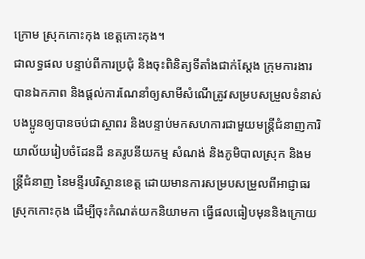ក្រោម ស្រុកកោះកុង ខេត្តកោះកុង។
ជាលទ្ធផល បន្ទាប់ពីការប្រជុំ និងចុះពិនិត្យទីតាំងជាក់ស្តែង ក្រុមការងារបានឯកភាព និងផ្តល់ការណែនាំឲ្យសាមីសំណើត្រូវសម្របសម្រួលទំនាស់បងប្អូនឲ្យបានចប់ជាស្ថាពរ និងបន្ទាប់មកសហការជាមួយមន្រ្តីជំនាញការិយាល័យរៀបចំដែនដី នគរូបនីយកម្ម សំណង់ និងភូមិបាលស្រុក និងមន្រ្តីជំនាញ នៃមន្ទីរបរិស្ថានខេត្ត ដោយមានការសម្របសម្រួលពីអាជ្ញាធរស្រុកកោះកុង ដើម្បីចុះកំណត់យកនិយាមកា ធ្វើផលធៀបមុននិងក្រោយ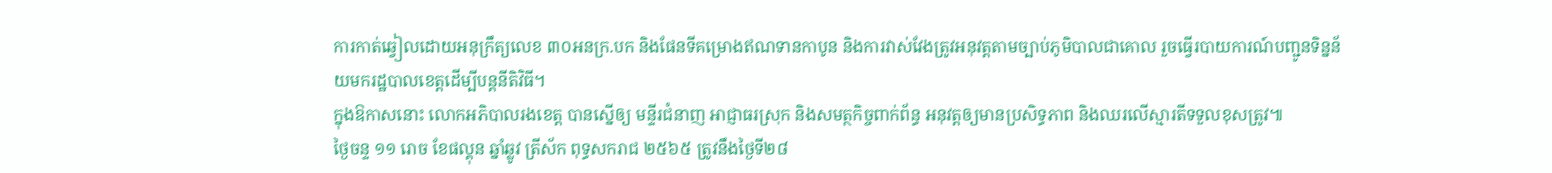ការកាត់ឆ្វៀលដោយអនុក្រឹត្យលេខ ៣០អនក្រ.បក និងផែនទីគម្រោងឥណទានកាបូន និងការវាស់វែងត្រូវអនុវត្តតាមច្បាប់ភូមិបាលជាគោល រួចធ្វើរបាយការណ៍បញ្ជូនទិន្នន័យមករដ្ឋបាលខេត្តដើម្បីបន្តនីតិវិធី។
ក្នុងឱកាសនោះ លោកអភិបាលរងខេត្ត បានស្នើឲ្យ មន្ទីរជំនាញ អាជ្ញាធរស្រុក និងសមត្ថកិច្ចពាក់ព័ន្ធ អនុវត្តឲ្យមានប្រសិទ្ធភាព និងឈរលើស្មារតីទទួលខុសត្រូវ៕
ថ្ងៃចន្ទ ១១ រោច ខែផល្គុន ឆ្នាំឆ្លូវ ត្រីស័ក ពុទ្ធសករាជ ២៥៦៥ ត្រូវនឹងថ្ងៃទី២៨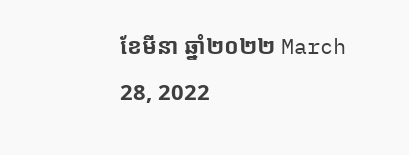ខែមីនា ឆ្នាំ២០២២ March 28, 2022